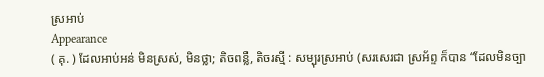ស្រអាប់
Appearance
( គុ. ) ដែលអាប់អន់ មិនស្រស់, មិនថ្លា; តិចពន្លឺ, តិចរស្មី : សម្បុរស្រអាប់ (សរសេរជា ស្រអ័ព្ទ ក៏បាន “ដែលមិនច្បា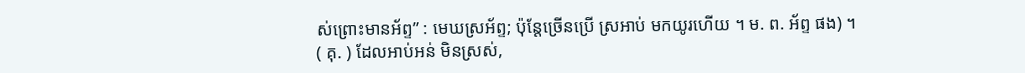ស់ព្រោះមានអ័ព្ទ” : មេឃស្រអ័ព្ទ; ប៉ុន្តែច្រើនប្រើ ស្រអាប់ មកយូរហើយ ។ ម. ព. អ័ព្ទ ផង) ។
( គុ. ) ដែលអាប់អន់ មិនស្រស់,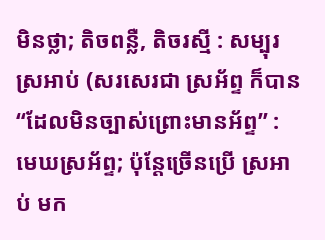មិនថ្លា; តិចពន្លឺ, តិចរស្មី : សម្បុរស្រអាប់ (សរសេរជា ស្រអ័ព្ទ ក៏បាន “ដែលមិនច្បាស់ព្រោះមានអ័ព្ទ” : មេឃស្រអ័ព្ទ; ប៉ុន្តែច្រើនប្រើ ស្រអាប់ មក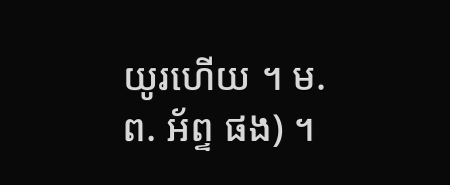យូរហើយ ។ ម. ព. អ័ព្ទ ផង) ។